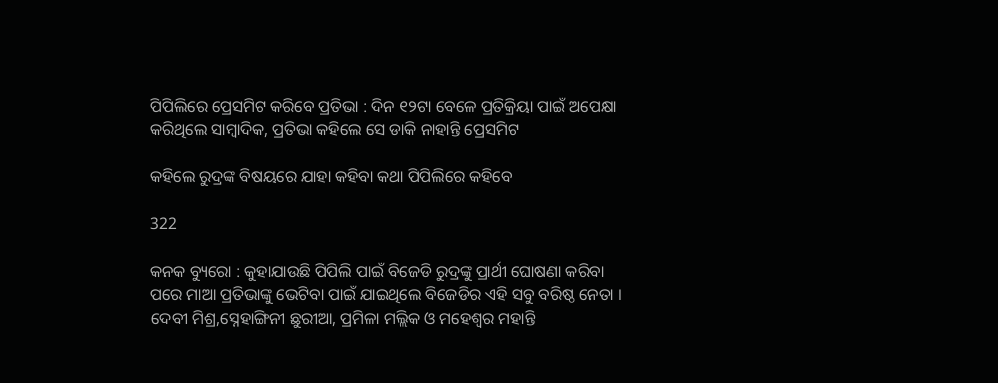ପିପିଲିରେ ପ୍ରେସମିଟ କରିବେ ପ୍ରତିଭା : ଦିନ ୧୨ଟା ବେଳେ ପ୍ରତିକ୍ରିୟା ପାଇଁ ଅପେକ୍ଷା କରିଥିଲେ ସାମ୍ବାଦିକ, ପ୍ରତିଭା କହିଲେ ସେ ଡାକି ନାହାନ୍ତି ପ୍ରେସମିଟ

କହିଲେ ରୁଦ୍ରଙ୍କ ବିଷୟରେ ଯାହା କହିବା କଥା ପିପିଲିରେ କହିବେ

322

କନକ ବ୍ୟୁରୋ : କୁହାଯାଉଛି ପିପିଲି ପାଇଁ ବିଜେଡି ରୁଦ୍ରଙ୍କୁ ପ୍ରାର୍ଥୀ ଘୋଷଣା କରିବା ପରେ ମାଆ ପ୍ରତିଭାଙ୍କୁ ଭେଟିବା ପାଇଁ ଯାଇଥିଲେ ବିଜେଡିର ଏହି ସବୁ ବରିଷ୍ଠ ନେତା । ଦେବୀ ମିଶ୍ର,ସ୍ନେହାଙ୍ଗିନୀ ଛୁରୀଆ, ପ୍ରମିଳା ମଲ୍ଲିକ ଓ ମହେଶ୍ୱର ମହାନ୍ତି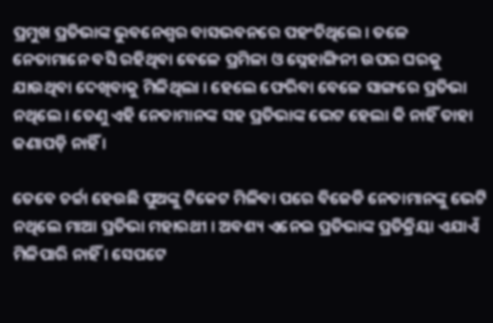ପ୍ରମୁଖ ପ୍ରତିଭାଙ୍କ ଭୁବନେଶ୍ୱର ବାସଭବନରେ ପହଂଚିଥିଲେ । ତଳେ ନେତାମାନେ ବସି ରହିଥିବା ବେଳେ ପ୍ରମିଳା ଓ ସ୍ନେହାଙ୍ଗିନୀ ଉପର ଘରକୁ ଯାଉଥିବା ଦେଖିବାକୁ ମିଳିଥିଲା । ହେଲେ ଫେରିବା ବେଳେ ସାଙ୍ଗରେ ପ୍ରତିଭା ନଥିଲେ । ତେଣୁ ଏହି ନେତାମାନଙ୍କ ସହ ପ୍ରତିଭାଙ୍କ ଭେଟ ହେଲା କି ନାହିଁ ତାହା ଜଣାପଡ଼ି ନାହିଁ ।

ତେବେ ଚର୍ଚ୍ଚା ହେଉଛି ପୁଅଙ୍କୁ ଟିକେଟ ମିଳିବା ପରେ ବିଜେଡି ନେତାମାନଙ୍କୁ ଭେଟି ନଥିଲେ ମାଆ ପ୍ରତିଭା ମହାରଥୀ । ଅବଶ୍ୟ ଏନେଇ ପ୍ରତିଭାଙ୍କ ପ୍ରତିକ୍ରିୟା ଏଯାଏଁ ମିଳିପାରି ନାହିଁ । ସେପଟେ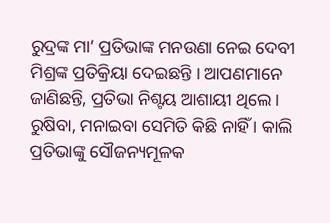ରୁଦ୍ରଙ୍କ ମା’ ପ୍ରତିଭାଙ୍କ ମନଉଣା ନେଇ ଦେବୀ ମିଶ୍ରଙ୍କ ପ୍ରତିକ୍ରିୟା ଦେଇଛନ୍ତି । ଆପଣମାନେ ଜାଣିଛନ୍ତି, ପ୍ରତିଭା ନିଶ୍ଟୟ ଆଶାୟୀ ଥିଲେ । ରୁଷିବା, ମନାଇବା ସେମିତି କିଛି ନାହିଁ । କାଲି ପ୍ରତିଭାଙ୍କୁ ସୌଜନ୍ୟମୂଳକ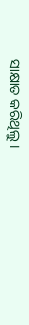ସାକ୍ଷାତ କରିଥିଲୁ ।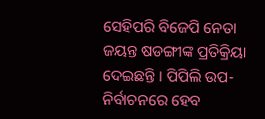ସେହିପରି ବିଜେପି ନେତା ଜୟନ୍ତ ଷଡଙ୍ଗୀଙ୍କ ପ୍ରତିକ୍ରିୟା ଦେଇଛନ୍ତି । ପିପିଲି ଉପ-ନିର୍ବାଚନରେ ହେବ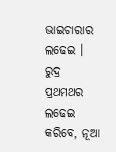ଭାଇଚାରାର ଲଢେଇ । ରୁଦ୍ର ପ୍ରଥମଥର ଲଢେଇ କରିବେ, ନୂଆ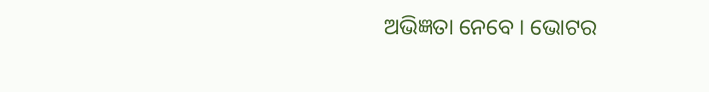ଅଭିଜ୍ଞତା ନେବେ । ଭୋଟର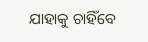ଯାହାକୁ ଚାହିଁବେ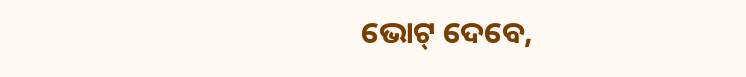ଭୋଟ୍ ଦେବେ,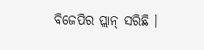ବିଜେପିର ପ୍ଲାନ୍ ସରିଛି ।